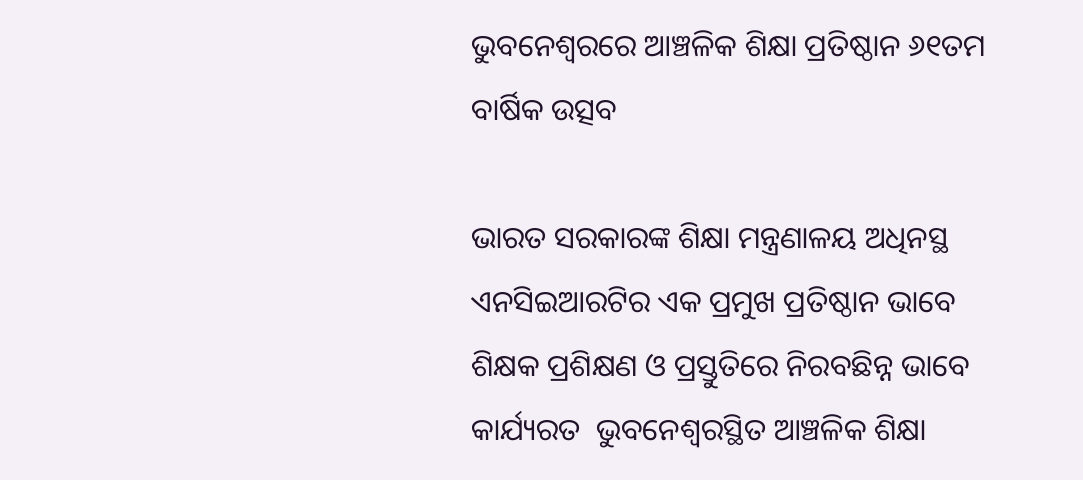ଭୁବନେଶ୍ୱରରେ ଆଞ୍ଚଳିକ ଶିକ୍ଷା ପ୍ରତିଷ୍ଠାନ ୬୧ତମ ବାର୍ଷିକ ଉତ୍ସବ

ଭାରତ ସରକାରଙ୍କ ଶିକ୍ଷା ମନ୍ତ୍ରଣାଳୟ ଅଧିନସ୍ଥ ଏନସିଇଆରଟିର ଏକ ପ୍ରମୁଖ ପ୍ରତିଷ୍ଠାନ ଭାବେ ଶିକ୍ଷକ ପ୍ରଶିକ୍ଷଣ ଓ ପ୍ରସ୍ତୁତିରେ ନିରବଛିନ୍ନ ଭାବେ କାର୍ଯ୍ୟରତ  ଭୁବନେଶ୍ୱରସ୍ଥିତ ଆଞ୍ଚଳିକ ଶିକ୍ଷା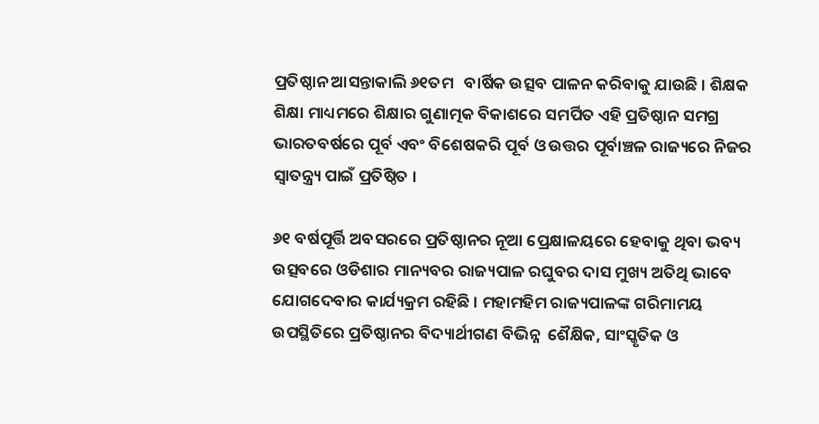ପ୍ରତିଷ୍ଠାନ ଆସନ୍ତାକାଲି ୬୧ତମ   ବାର୍ଷିକ ଉତ୍ସବ ପାଳନ କରିବାକୁ ଯାଉଛି । ଶିକ୍ଷକ ଶିକ୍ଷା ମାଧ୍ୟମରେ ଶିକ୍ଷାର ଗୁଣାତ୍ମକ ବିକାଶରେ ସମର୍ପିତ ଏହି ପ୍ରତିଷ୍ଠାନ ସମଗ୍ର ଭାରତବର୍ଷରେ ପୂର୍ବ ଏବଂ ବିଶେଷକରି ପୂର୍ବ ଓ ଉତ୍ତର ପୂର୍ବାଞ୍ଚଳ ରାଜ୍ୟରେ ନିଜର ସ୍ୱାତନ୍ତ୍ର୍ୟ ପାଇଁ ପ୍ରତିଷ୍ଠିତ ।

୬୧ ବର୍ଷପୂର୍ତ୍ତି ଅବସରରେ ପ୍ରତିଷ୍ଠାନର ନୂଆ ପ୍ରେକ୍ଷାଳୟରେ ହେବାକୁ ଥିବା ଭବ୍ୟ ଉତ୍ସବରେ ଓଡିଶାର ମାନ୍ୟବର ରାଜ୍ୟପାଳ ରଘୁବର ଦାସ ମୁଖ୍ୟ ଅତିଥି ଭାବେ ଯୋଗଦେବାର କାର୍ଯ୍ୟକ୍ରମ ରହିଛି । ମହାମହିମ ରାଜ୍ୟପାଳଙ୍କ ଗରିମାମୟ ଉପସ୍ଥିତିରେ ପ୍ରତିଷ୍ଠାନର ବିଦ୍ୟାର୍ଥୀଗଣ ବିଭିନ୍ନ  ଶୈକ୍ଷିକ, ସାଂସ୍କୃତିକ ଓ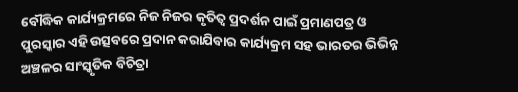ବୌଦ୍ଧିକ କାର୍ଯ୍ୟକ୍ରମରେ ନିଜ ନିଜର କୃତିତ୍ୱ ପ୍ରଦର୍ଶନ ପାଇଁ ପ୍ରମାଣପତ୍ର ଓ ପୁରସ୍କାର ଏହି ଉତ୍ସବରେ ପ୍ରଦାନ କରାଯିବାର କାର୍ଯ୍ୟକ୍ରମ ସହ ଭାରତର ଭିଭିନ୍ନ ଅଞ୍ଚଳର ସାଂସ୍କୃତିକ ବିଚିତ୍ରା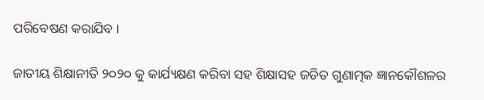ପରିବେଷଣ କରାଯିବ ।

ଜାତୀୟ ଶିକ୍ଷାନୀତି ୨୦୨୦ କୁ କାର୍ଯ୍ୟକ୍ଷଣ କରିବା ସହ ଶିକ୍ଷାସହ ଜଡିତ ଗୁଣାତ୍ମକ ଜ୍ଞାନକୌଶଳର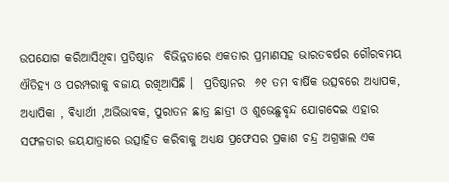ଉପଯୋଗ କରିଆସିଥିବା ପ୍ରତିଷ୍ଠାନ  ବିଭିନ୍ନତାରେ ଏକତାର ପ୍ରମାଣସହ ଭାରତବର୍ଷର ଗୌରବମୟ ଐତିହ୍ୟ ଓ ପରମ୍ପରାକୁ ବଜାୟ ରଖିଆସିଛି ।  ପ୍ରତିଷ୍ଠାନର  ୬୧ ତମ ବାର୍ଷିକ ଉତ୍ସବରେ ଅଧ୍ୟାପକ, ଅଧ୍ୟାପିକା , ଵିଧ୍ୟାର୍ଥୀ ,ଅଭିଭାବକ, ପୁରାତନ ଛାତ୍ର ଛାତ୍ରୀ ଓ ଶୁଭେଛୁବୃନ୍ଦ ଯୋଗଦେଇ ଏହାର ସଫଳତାର ଜୟଯାତ୍ରାରେ ଉତ୍ସାହିତ କରିବାକୁ ଅଧ୍ୟକ୍ଷ ପ୍ରଫେସର ପ୍ରକାଶ ଚନ୍ଦ୍ର ଅଗ୍ରୱାଲ ଏକ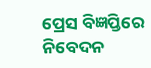ପ୍ରେସ ବିଜ୍ଞପ୍ତିରେ ନିବେଦନ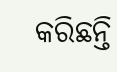କରିଛନ୍ତି